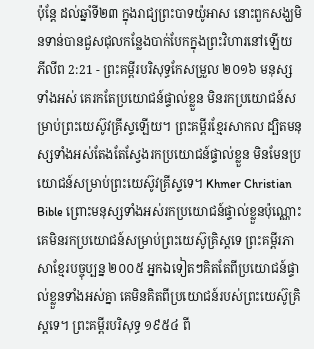ប៉ុន្តែ ដល់ឆ្នាំទី២៣ ក្នុងរាជ្យព្រះបាទយ៉ូអាស នោះពួកសង្ឃមិនទាន់បានជួសជុលកន្លែងបាក់បែកក្នុងព្រះវិហារនៅឡើយ
ភីលីព 2:21 - ព្រះគម្ពីរបរិសុទ្ធកែសម្រួល ២០១៦ មនុស្សទាំងអស់ គេរកតែប្រយោជន៍ផ្ទាល់ខ្លួន មិនរកប្រយោជន៍សម្រាប់ព្រះយេស៊ូវគ្រីស្ទឡើយ។ ព្រះគម្ពីរខ្មែរសាកល ដ្បិតមនុស្សទាំងអស់តែងតែស្វែងរកប្រយោជន៍ផ្ទាល់ខ្លួន មិនមែនប្រយោជន៍សម្រាប់ព្រះយេស៊ូវគ្រីស្ទទេ។ Khmer Christian Bible ព្រោះមនុស្សទាំងអស់រកប្រយោជន៍ផ្ទាល់ខ្លួនប៉ុណ្ណោះ គេមិនរកប្រយោជន៍សម្រាប់ព្រះយេស៊ូគ្រិស្ដទេ ព្រះគម្ពីរភាសាខ្មែរបច្ចុប្បន្ន ២០០៥ អ្នកឯទៀតៗគិតតែពីប្រយោជន៍ផ្ទាល់ខ្លួនទាំងអស់គ្នា គេមិនគិតពីប្រយោជន៍របស់ព្រះយេស៊ូគ្រិស្តទេ។ ព្រះគម្ពីរបរិសុទ្ធ ១៩៥៤ ពី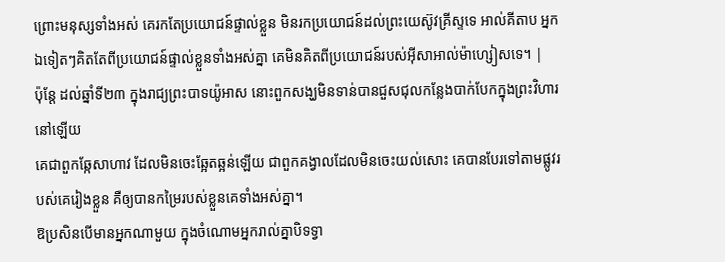ព្រោះមនុស្សទាំងអស់ គេរកតែប្រយោជន៍ផ្ទាល់ខ្លួន មិនរកប្រយោជន៍ដល់ព្រះយេស៊ូវគ្រីស្ទទេ អាល់គីតាប អ្នកឯទៀតៗគិតតែពីប្រយោជន៍ផ្ទាល់ខ្លួនទាំងអស់គ្នា គេមិនគិតពីប្រយោជន៍របស់អ៊ីសាអាល់ម៉ាហ្សៀសទេ។ |
ប៉ុន្តែ ដល់ឆ្នាំទី២៣ ក្នុងរាជ្យព្រះបាទយ៉ូអាស នោះពួកសង្ឃមិនទាន់បានជួសជុលកន្លែងបាក់បែកក្នុងព្រះវិហារនៅឡើយ
គេជាពួកឆ្កែសាហាវ ដែលមិនចេះឆ្អែតឆ្អន់ឡើយ ជាពួកគង្វាលដែលមិនចេះយល់សោះ គេបានបែរទៅតាមផ្លូវរបស់គេរៀងខ្លួន គឺឲ្យបានកម្រៃរបស់ខ្លួនគេទាំងអស់គ្នា។
ឱប្រសិនបើមានអ្នកណាមួយ ក្នុងចំណោមអ្នករាល់គ្នាបិទទ្វា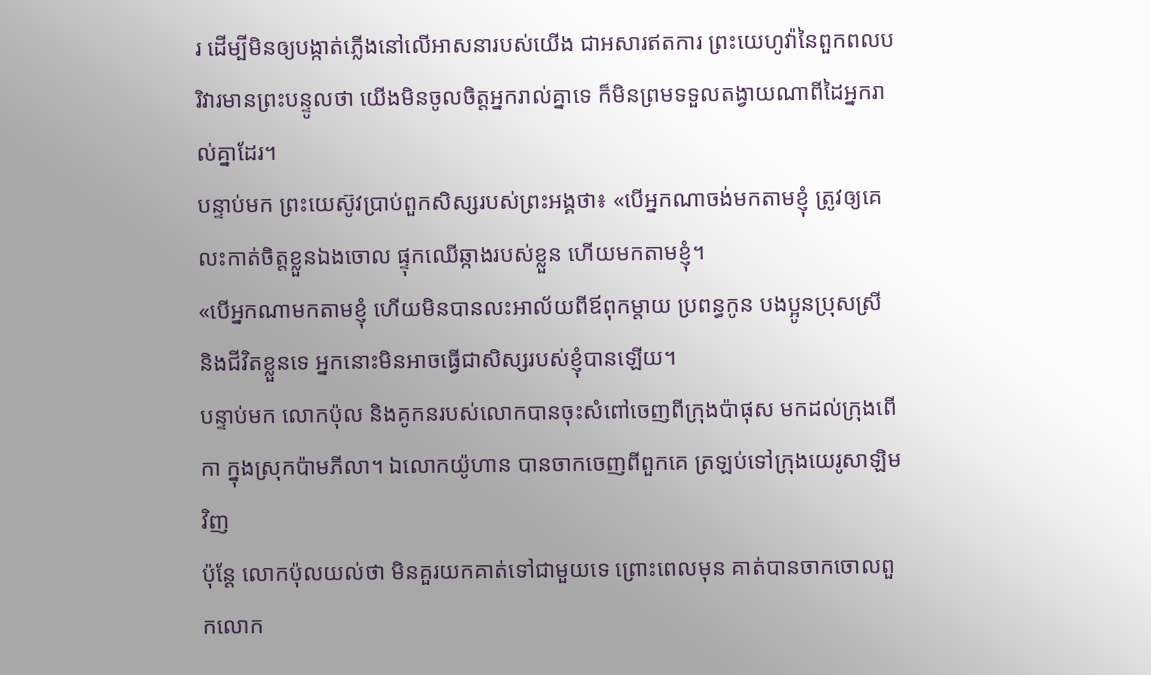រ ដើម្បីមិនឲ្យបង្កាត់ភ្លើងនៅលើអាសនារបស់យើង ជាអសារឥតការ ព្រះយេហូវ៉ានៃពួកពលបរិវារមានព្រះបន្ទូលថា យើងមិនចូលចិត្តអ្នករាល់គ្នាទេ ក៏មិនព្រមទទួលតង្វាយណាពីដៃអ្នករាល់គ្នាដែរ។
បន្ទាប់មក ព្រះយេស៊ូវប្រាប់ពួកសិស្សរបស់ព្រះអង្គថា៖ «បើអ្នកណាចង់មកតាមខ្ញុំ ត្រូវឲ្យគេលះកាត់ចិត្តខ្លួនឯងចោល ផ្ទុកឈើឆ្កាងរបស់ខ្លួន ហើយមកតាមខ្ញុំ។
«បើអ្នកណាមកតាមខ្ញុំ ហើយមិនបានលះអាល័យពីឪពុកម្តាយ ប្រពន្ធកូន បងប្អូនប្រុសស្រី និងជីវិតខ្លួនទេ អ្នកនោះមិនអាចធ្វើជាសិស្សរបស់ខ្ញុំបានឡើយ។
បន្ទាប់មក លោកប៉ុល និងគូកនរបស់លោកបានចុះសំពៅចេញពីក្រុងប៉ាផុស មកដល់ក្រុងពើកា ក្នុងស្រុកប៉ាមភីលា។ ឯលោកយ៉ូហាន បានចាកចេញពីពួកគេ ត្រឡប់ទៅក្រុងយេរូសាឡិមវិញ
ប៉ុន្ដែ លោកប៉ុលយល់ថា មិនគួរយកគាត់ទៅជាមួយទេ ព្រោះពេលមុន គាត់បានចាកចោលពួកលោក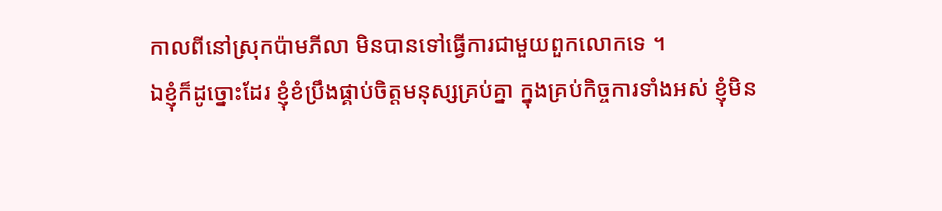កាលពីនៅស្រុកប៉ាមភីលា មិនបានទៅធ្វើការជាមួយពួកលោកទេ ។
ឯខ្ញុំក៏ដូច្នោះដែរ ខ្ញុំខំប្រឹងផ្គាប់ចិត្តមនុស្សគ្រប់គ្នា ក្នុងគ្រប់កិច្ចការទាំងអស់ ខ្ញុំមិន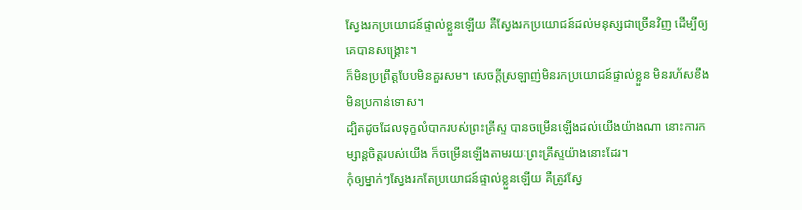ស្វែងរកប្រយោជន៍ផ្ទាល់ខ្លួនឡើយ គឺស្វែងរកប្រយោជន៍ដល់មនុស្សជាច្រើនវិញ ដើម្បីឲ្យគេបានសង្គ្រោះ។
ក៏មិនប្រព្រឹត្តបែបមិនគួរសម។ សេចក្ដីស្រឡាញ់មិនរកប្រយោជន៍ផ្ទាល់ខ្លួន មិនរហ័សខឹង មិនប្រកាន់ទោស។
ដ្បិតដូចដែលទុក្ខលំបាករបស់ព្រះគ្រីស្ទ បានចម្រើនឡើងដល់យើងយ៉ាងណា នោះការកម្សាន្តចិត្តរបស់យើង ក៏ចម្រើនឡើងតាមរយៈព្រះគ្រីស្ទយ៉ាងនោះដែរ។
កុំឲ្យម្នាក់ៗស្វែងរកតែប្រយោជន៍ផ្ទាល់ខ្លួនឡើយ គឺត្រូវស្វែ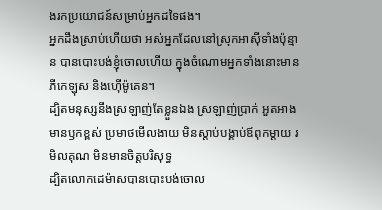ងរកប្រយោជន៍សម្រាប់អ្នកដទៃផង។
អ្នកដឹងស្រាប់ហើយថា អស់អ្នកដែលនៅស្រុកអាស៊ីទាំងប៉ុន្មាន បានបោះបង់ខ្ញុំចោលហើយ ក្នុងចំណោមអ្នកទាំងនោះមានភីកេឡុស និងហ៊ើម៉ូគេន។
ដ្បិតមនុស្សនឹងស្រឡាញ់តែខ្លួនឯង ស្រឡាញ់ប្រាក់ អួតអាង មានឫកខ្ពស់ ប្រមាថមើលងាយ មិនស្តាប់បង្គាប់ឪពុកម្តាយ រមិលគុណ មិនមានចិត្តបរិសុទ្ធ
ដ្បិតលោកដេម៉ាសបានបោះបង់ចោល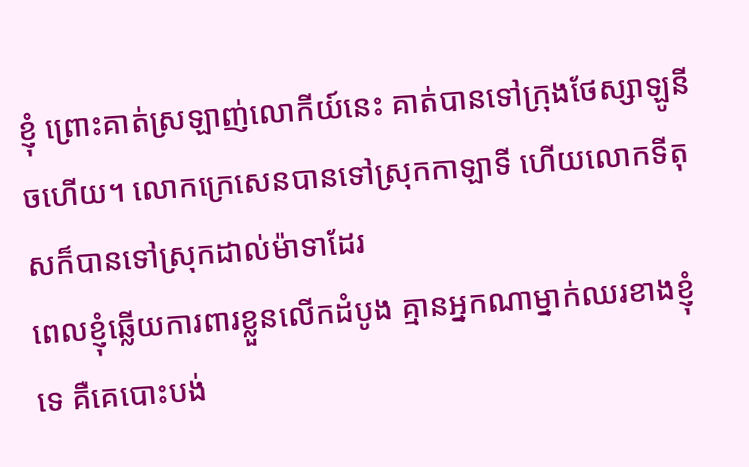ខ្ញុំ ព្រោះគាត់ស្រឡាញ់លោកីយ៍នេះ គាត់បានទៅក្រុងថែស្សាឡូនីចហើយ។ លោកក្រេសេនបានទៅស្រុកកាឡាទី ហើយលោកទីតុសក៏បានទៅស្រុកដាល់ម៉ាទាដែរ
ពេលខ្ញុំឆ្លើយការពារខ្លួនលើកដំបូង គ្មានអ្នកណាម្នាក់ឈរខាងខ្ញុំទេ គឺគេបោះបង់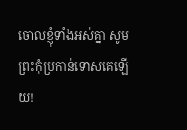ចោលខ្ញុំទាំងអស់គ្នា សូមព្រះកុំប្រកាន់ទោសគេឡើយ!